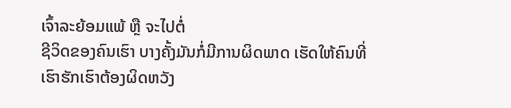ເຈົ້າລະຍ້ອມແພ້ ຫຼື ຈະໄປຕໍ່
ຊີວິດຂອງຄົນເຮົາ ບາງຄັ້ງມັນກໍ່ມີການຜິດພາດ ເຮັດໃຫ້ຄົນທີ່ເຮົາຮັກເຮົາຕ້ອງຜິດຫວັງ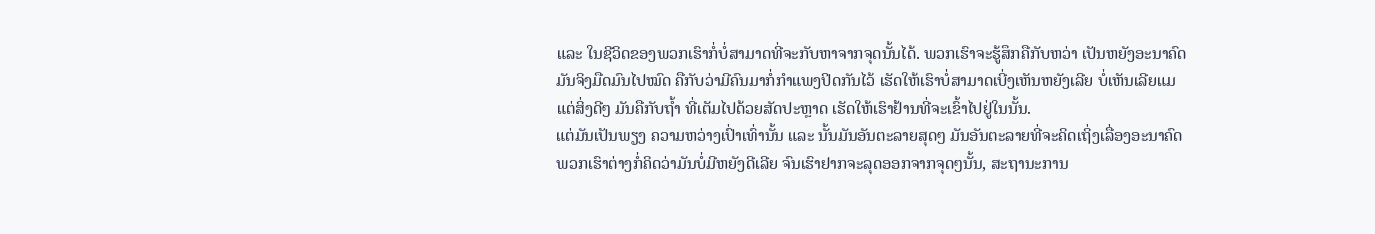ແລະ ໃນຊີວິດຂອງພວກເຮົາກໍ່ບໍ່ສາມາດທີ່ຈະກັບຫາຈາກຈຸດນັ້ນໄດ້. ພວກເຮົາຈະຮູ້ສຶກຄືກັບຫວ່າ ເປັນຫຍັງອະນາຄົດມັນຈິງມືດມົນໄປໝົດ ຄືກັບວ່າມີຄົນມາກໍ່ກຳແພງປິດກັນໄວ້ ເຮັດໃຫ້ເຮົາບໍ່ສາມາດເບີ່ງເຫັນຫຍັງເລີຍ ບໍ່ເຫັນເລີຍແມແຕ່ສິ່ງດີໆ ມັນຄືກັບຖ້ຳ ທີ່ເຕັມໄປດ້ວຍສັດປະຫຼາດ ເຮັດໃຫ້ເຮົາຢ້ານທີ່ຈະເຂົ້າໄປຢູ່ໃນນັ້ນ.
ແຕ່ມັນເປັນພຽງ ຄວາມຫວ່າງເປົ່າເທົ່ານັ້ນ ແລະ ນັ້ນມັນອັນຕະລາຍສຸດໆ ມັນອັນຕະລາຍທີ່ຈະຄິດເຖິ່ງເລື່ອງອະນາຄົດ ພວກເຮົາຕ່າງກໍ່ຄິດວ່າມັນບໍ່ມີຫຍັງດີເລີຍ ຈົນເຮົາຢາກຈະລຸດອອກຈາກຈຸດໆນັ້ນ, ສະຖານະການ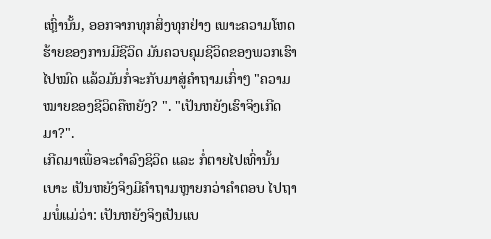ເຫຼົ່ານັ້ນ, ອອກຈາກທຸກສິ່ງທຸກຢ່າງ ເພາະຄວາມໂຫດຮ້າຍຂອງການມີຊີວິດ ມັນຄວບຄຸມຊີວິດຂອງພວກເຮົາໄປໝົດ ແລ້ວມັນກໍ່ຈະກັບມາສູ່ຄຳຖາມເກົ່າໆ "ຄວາມໝາຍຂອງຊີວິດຄືຫຍັງ? ". "ເປັນຫຍັງເຮົາຈິງເກີດມາ?".
ເກີດມາເພື່ອຈະດຳລົງຊິວິດ ແລະ ກໍ່ຕາຍໄປເທົ່ານັ້ນເບາະ ເປັນຫຍັງຈິງມີຄຳຖາມຫຼາຍກວ່າຄຳຕອບ ໄປຖາມພໍ່ແມ່ວ່າ: ເປັນຫຍັງຈິງເປັນແບ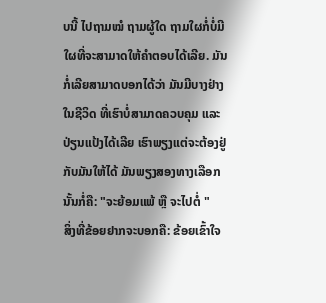ບນີ້ ໄປຖາມໝໍ ຖາມຜູ້ໃດ ຖາມໃຜກໍ່ບໍ່ມີໃຜທີ່ຈະສາມາດໃຫ້ຄຳຕອບໄດ້ເລີຍ. ມັນກໍ່ເລີຍສາມາດບອກໄດ້ວ່າ ມັນມີບາງຢ່າງໃນຊີວິດ ທີ່ເຮົາບໍ່ສາມາດຄວບຄຸມ ແລະ ປ່ຽນແປ້ງໄດ້ເລີຍ ເຮົາພຽງແຕ່ຈະຕ້ອງຢູ່ກັບມັນໃຫ້ໄດ້ ມັນພຽງສອງທາງເລືອກນັ້ນກໍ່ຄື: "ຈະຍ້ອມແພ້ ຫຼື ຈະໄປຕໍ່ "
ສິ່ງທີ່ຂ້ອຍຢາກຈະບອກຄື: ຂ້ອຍເຂົ້າໃຈ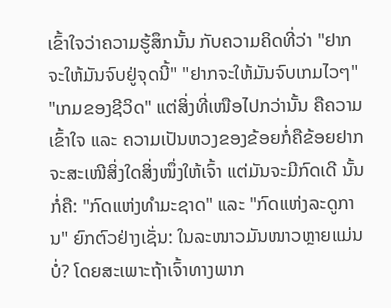ເຂົ້າໃຈວ່າຄວາມຮູ້ສຶກນັ້ນ ກັບຄວາມຄິດທີ່ວ່າ "ຢາກຈະໃຫ້ມັນຈົບຢູ່ຈຸດນີ້" "ຢາກຈະໃຫ້ມັນຈົບເກມໄວໆ" "ເກມຂອງຊີວິດ" ແຕ່ສິ່ງທີ່ເໜືອໄປກວ່ານັ້ນ ຄືຄວາມເຂົ້າໃຈ ແລະ ຄວາມເປັນຫວງຂອງຂ້ອຍກໍ່ຄືຂ້ອຍຢາກຈະສະເໜີສິ່ງໃດສິ່ງໜຶ່ງໃຫ້ເຈົ້າ ແຕ່ມັນຈະມີກົດເດີ ນັ້ນກໍ່ຄື: "ກົດແຫ່ງທຳມະຊາດ" ແລະ "ກົດແຫ່ງລະດູການ" ຍົກຕົວຢ່າງເຊັ່ນ: ໃນລະໜາວມັນໜາວຫຼາຍແມ່ນບໍ່? ໂດຍສະເພາະຖ້າເຈົ້າທາງພາກ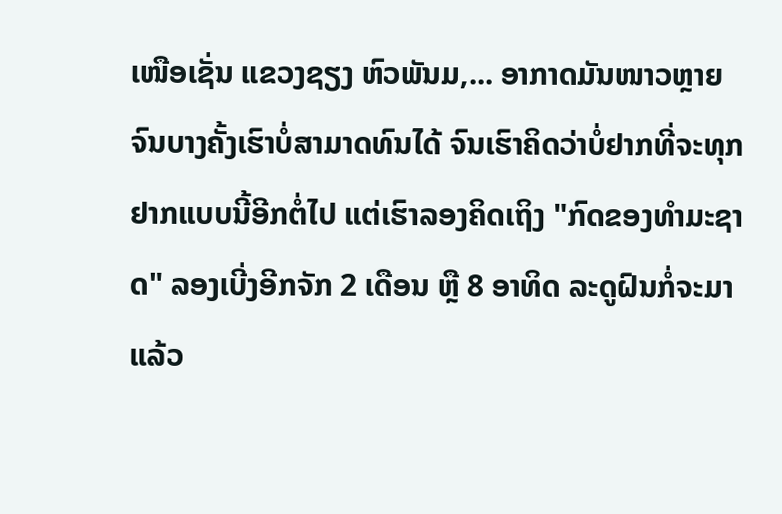ເໜືອເຊັ່ນ ແຂວງຊຽງ ຫົວພັນມ,... ອາກາດມັນໜາວຫຼາຍຈົນບາງຄັ້ງເຮົາບໍ່ສາມາດທົນໄດ້ ຈົນເຮົາຄິດວ່າບໍ່ຢາກທີ່ຈະທຸກຢາກແບບນີ້ອີກຕໍ່ໄປ ແຕ່ເຮົາລອງຄິດເຖິງ "ກົດຂອງທຳມະຊາດ" ລອງເບີ່ງອີກຈັກ 2 ເດືອນ ຫຼື 8 ອາທິດ ລະດູຝົນກໍ່ຈະມາແລ້ວ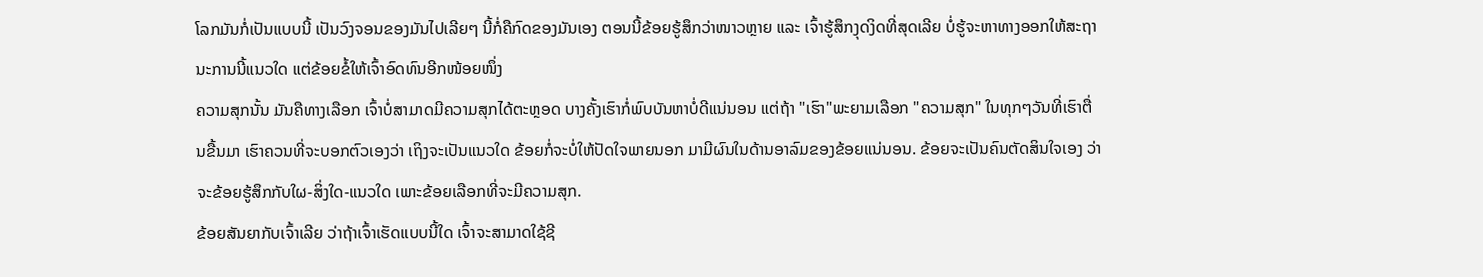ໂລກມັນກໍ່ເປັນແບບນີ້ ເປັນວົງຈອນຂອງມັນໄປເລີຍໆ ນີ້ກໍ່ຄືກົດຂອງມັນເອງ ຕອນນີ້ຂ້ອຍຮູ້ສຶກວ່າໜາວຫຼາຍ ແລະ ເຈົ້າຮູ້ສຶກງຸດງິດທີ່ສຸດເລີຍ ບໍ່ຮູ້ຈະຫາທາງອອກໃຫ້ສະຖານະການນີ້ແນວໃດ ແຕ່ຂ້ອຍຂໍ້ໃຫ້ເຈົ້າອົດທົນອີກໜ້ອຍໜຶ່ງ
ຄວາມສຸກນັ້ນ ມັນຄືທາງເລືອກ ເຈົ້າບໍ່ສາມາດມີຄວາມສຸກໄດ້ຕະຫຼອດ ບາງຄັ້ງເຮົາກໍ່ພົບບັນຫາບໍ່ດີແນ່ນອນ ແຕ່ຖ້າ "ເຮົາ"ພະຍາມເລືອກ "ຄວາມສຸກ" ໃນທຸກໆວັນທີ່ເຮົາຕື່ນຂື້ນມາ ເຮົາຄວນທີ່ຈະບອກຕົວເອງວ່າ ເຖິງຈະເປັນແນວໃດ ຂ້ອຍກໍ່ຈະບໍ່ໃຫ້ປັດໃຈພາຍນອກ ມາມີຜົນໃນດ້ານອາລົມຂອງຂ້ອຍແນ່ນອນ. ຂ້ອຍຈະເປັນຄົນຕັດສິນໃຈເອງ ວ່າຈະຂ້ອຍຮູ້ສຶກກັບໃຜ-ສິ່ງໃດ-ແນວໃດ ເພາະຂ້ອຍເລືອກທີ່ຈະມີຄວາມສຸກ.
ຂ້ອຍສັນຍາກັບເຈົ້າເລີຍ ວ່າຖ້າເຈົ້າເຮັດແບບນີ້ໃດ ເຈົ້າຈະສາມາດໃຊ້ຊີ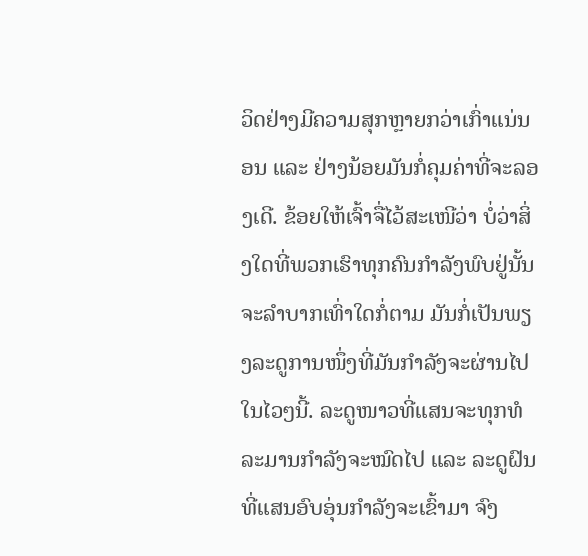ວິດຢ່າງມີຄວາມສຸກຫຼາຍກວ່າເກົ່າແນ່ນອນ ແລະ ຢ່າງນ້ອຍມັນກໍ່ຄຸມຄ່າທີ່ຈະລອງເດີ. ຂ້ອຍໃຫ້ເຈົ້າຈື່ໄວ້ສະເໜີວ່າ ບໍ່ວ່າສິ່ງໃດທີ່ພວກເຮົາທຸກຄົນກຳລັງພົບຢູ່ນັ້ນ ຈະລຳບາກເທົ່າໃດກໍ່ຕາມ ມັນກໍ່ເປັນພຽງລະດູການໜຶ່ງທີ່ມັນກຳລັງຈະຜ່ານໄປໃນໄວໆນີ້. ລະດູໜາວທີ່ແສນຈະທຸກທໍລະມານກຳລັງຈະໝົດໄປ ແລະ ລະດູຝົນທີ່ແສນອົບອຸ່ນກຳລັງຈະເຂົ້າມາ ຈົງ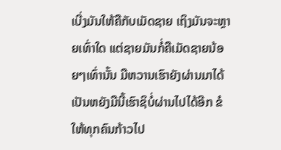ເບີ່ງມັນໃຫ້ຄືກັບເມັດຊາຍ ເຖິງມັນຈະຫຼາຍເທົ່າໃດ ແຕ່ຊາຍມັນກໍ່ຄືເມັດຊາຍນ້ອຍໆເທົ່ານັ້ນ ມືຫວານເຮົາຍັງຜ່ານມາໄດ້ ເປັນຫຍັງມືນີ້ເຮົາຊິບໍ່ຜ່ານໄປໄດ້ອີກ ຂໍໃຫ້ທຸກຄົນກ້າວໄປ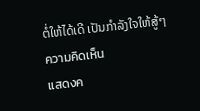ຕໍ່ໃຫ້ໄດ້ເດີ ເປັນກຳລັງໃຈໃຫ້ສູ້ໆ
ความคิดเห็น
แสดงค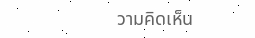วามคิดเห็น